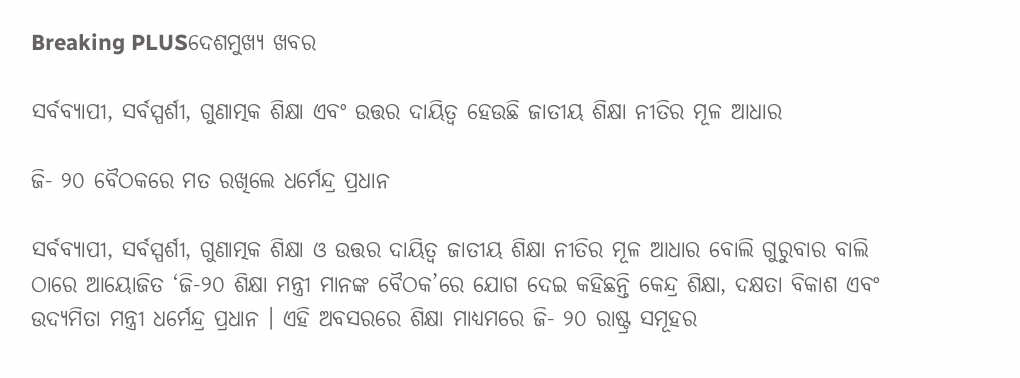Breaking PLUSଦେଶମୁଖ୍ୟ ଖବର

ସର୍ବବ୍ୟାପୀ, ସର୍ବସ୍ପର୍ଶୀ, ଗୁଣାତ୍ମକ ଶିକ୍ଷା ଏବଂ ଉତ୍ତର ଦାୟିତ୍ୱ ହେଉଛି ଜାତୀୟ ଶିକ୍ଷା ନୀତିର ମୂଳ ଆଧାର

ଜି- ୨୦ ବୈଠକରେ ମତ ରଖିଲେ ଧର୍ମେନ୍ଦ୍ର ପ୍ରଧାନ

ସର୍ବବ୍ୟାପୀ, ସର୍ବସ୍ପର୍ଶୀ, ଗୁଣାତ୍ମକ ଶିକ୍ଷା ଓ ଉତ୍ତର ଦାୟିତ୍ୱ ଜାତୀୟ ଶିକ୍ଷା ନୀତିର ମୂଳ ଆଧାର ବୋଲି ଗୁରୁବାର ବାଲି ଠାରେ ଆୟୋଜିତ ‘ଜି-୨୦ ଶିକ୍ଷା ମନ୍ତ୍ରୀ ମାନଙ୍କ ବୈଠକ’ରେ ଯୋଗ ଦେଇ କହିଛନ୍ତି କେନ୍ଦ୍ର ଶିକ୍ଷା, ଦକ୍ଷତା ବିକାଶ ଏବଂ ଉଦ୍ୟମିତା ମନ୍ତ୍ରୀ ଧର୍ମେନ୍ଦ୍ର ପ୍ରଧାନ । ଏହି ଅବସରରେ ଶିକ୍ଷା ମାଧ୍ୟମରେ ଜି- ୨୦ ରାଷ୍ଟ୍ର ସମୂହର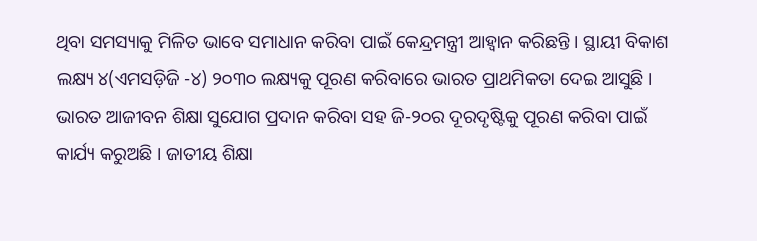ଥିବା ସମସ୍ୟାକୁ ମିଳିତ ଭାବେ ସମାଧାନ କରିବା ପାଇଁ କେନ୍ଦ୍ରମନ୍ତ୍ରୀ ଆହ୍ୱାନ କରିଛନ୍ତି । ସ୍ଥାୟୀ ବିକାଶ ଲକ୍ଷ୍ୟ ୪(ଏମସଡ଼ିଜି -୪) ୨୦୩୦ ଲକ୍ଷ୍ୟକୁ ପୂରଣ କରିବାରେ ଭାରତ ପ୍ରାଥମିକତା ଦେଇ ଆସୁଛି । ଭାରତ ଆଜୀବନ ଶିକ୍ଷା ସୁଯୋଗ ପ୍ରଦାନ କରିବା ସହ ଜି-୨୦ର ଦୂରଦୃଷ୍ଟିକୁ ପୂରଣ କରିବା ପାଇଁ କାର୍ଯ୍ୟ କରୁଅଛି । ଜାତୀୟ ଶିକ୍ଷା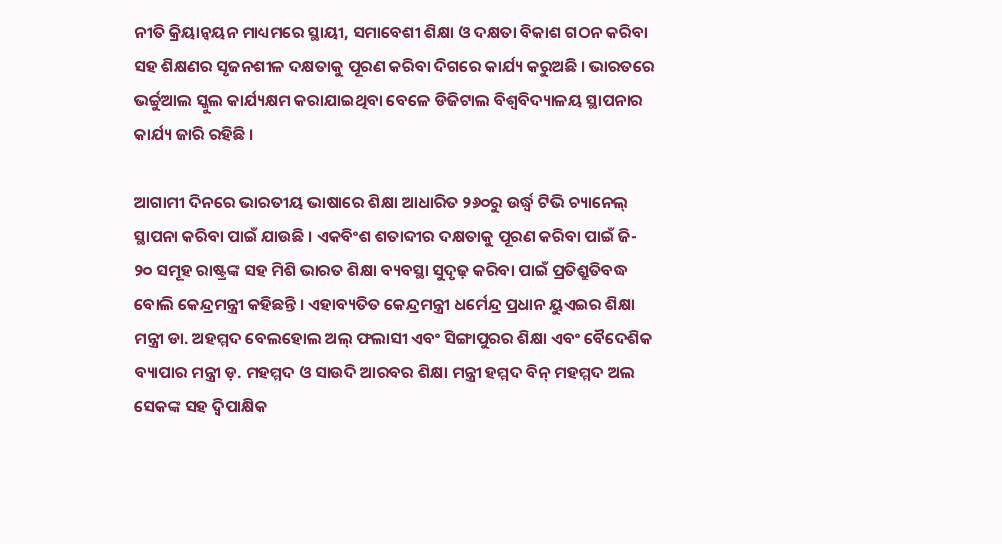ନୀତି କ୍ରିୟାନ୍ୱୟନ ମାଧ୍ୟମରେ ସ୍ଥାୟୀ, ସମାବେଶୀ ଶିକ୍ଷା ଓ ଦକ୍ଷତା ବିକାଶ ଗଠନ କରିବା ସହ ଶିକ୍ଷଣର ସୃଜନଶୀଳ ଦକ୍ଷତାକୁ ପୂରଣ କରିବା ଦିଗରେ କାର୍ଯ୍ୟ କରୁଅଛି । ଭାରତରେ ଭର୍ଚ୍ଚୁଆଲ ସ୍କୁଲ କାର୍ଯ୍ୟକ୍ଷମ କରାଯାଇଥିବା ବେଳେ ଡିଜିଟାଲ ବିଶ୍ୱବିଦ୍ୟାଳୟ ସ୍ଥାପନାର କାର୍ଯ୍ୟ ଜାରି ରହିଛି ।

ଆଗାମୀ ଦିନରେ ଭାରତୀୟ ଭାଷାରେ ଶିକ୍ଷା ଆଧାରିତ ୨୬୦ରୁ ଉର୍ଦ୍ଧ୍ୱ ଟିଭି ଚ୍ୟାନେଲ୍ ସ୍ଥାପନା କରିବା ପାଇଁ ଯାଉଛି । ଏକବିଂଶ ଶତାବ୍ଦୀର ଦକ୍ଷତାକୁ ପୂରଣ କରିବା ପାଇଁ ଜି- ୨୦ ସମୂହ ରାଷ୍ଟ୍ରଙ୍କ ସହ ମିଶି ଭାରତ ଶିକ୍ଷା ବ୍ୟବସ୍ଥା ସୁଦୃଢ଼ କରିବା ପାଇଁ ପ୍ରତିଶ୍ରୁତିବଦ୍ଧ ବୋଲି କେନ୍ଦ୍ରମନ୍ତ୍ରୀ କହିଛନ୍ତି । ଏହାବ୍ୟତିତ କେନ୍ଦ୍ରମନ୍ତ୍ରୀ ଧର୍ମେନ୍ଦ୍ର ପ୍ରଧାନ ୟୁଏଇର ଶିକ୍ଷା ମନ୍ତ୍ରୀ ଡା. ଅହମ୍ମଦ ବେଲହୋଲ ଅଲ୍ ଫଲାସୀ ଏବଂ ସିଙ୍ଗାପୁରର ଶିକ୍ଷା ଏବଂ ବୈଦେଶିକ ବ୍ୟାପାର ମନ୍ତ୍ରୀ ଡ଼. ମହମ୍ମଦ ଓ ସାଉଦି ଆରବର ଶିକ୍ଷା ମନ୍ତ୍ରୀ ହମ୍ମଦ ବିନ୍ ମହମ୍ମଦ ଅଲ ସେକଙ୍କ ସହ ଦ୍ୱିପାକ୍ଷିକ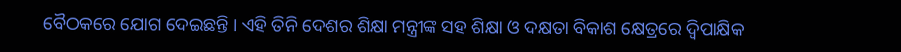ବୈଠକରେ ଯୋଗ ଦେଇଛନ୍ତି । ଏହି ତିନି ଦେଶର ଶିକ୍ଷା ମନ୍ତ୍ରୀଙ୍କ ସହ ଶିକ୍ଷା ଓ ଦକ୍ଷତା ବିକାଶ କ୍ଷେତ୍ରରେ ଦ୍ୱିପାକ୍ଷିକ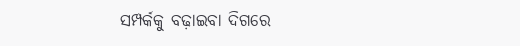ସମ୍ପର୍କକୁ ବଢ଼ାଇବା ଦିଗରେ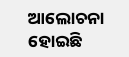ଆଲୋଚନା ହୋଇଛି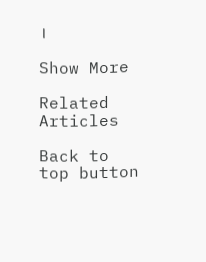।

Show More

Related Articles

Back to top button